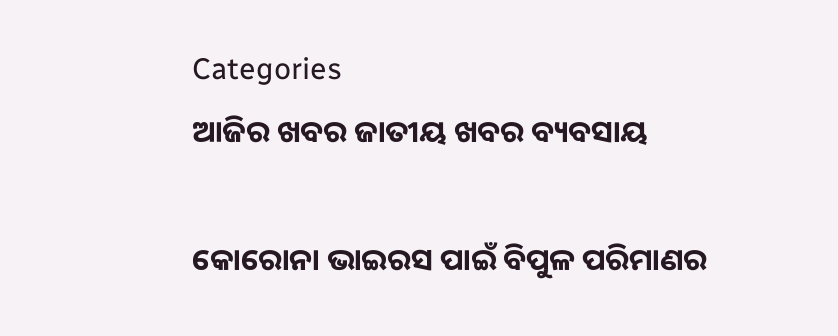Categories
ଆଜିର ଖବର ଜାତୀୟ ଖବର ବ୍ୟବସାୟ

କୋରୋନା ଭାଇରସ ପାଇଁ ବିପୁଳ ପରିମାଣର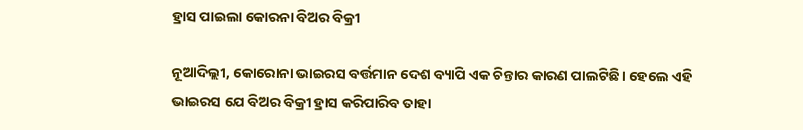ହ୍ରାସ ପାଇଲା କୋରନା ବିଅର ବିକ୍ରୀ

ନୂଆଦିଲ୍ଲୀ, କୋରୋନା ଭାଇରସ ବର୍ତ୍ତମାନ ଦେଶ ବ୍ୟାପି ଏକ ଚିନ୍ତାର କାରଣ ପାଲଟିଛି। ହେଲେ ଏହି ଭାଇରସ ଯେ ବିଅର ବିକ୍ରୀ ହ୍ରାସ କରିପାରିବ ତାହା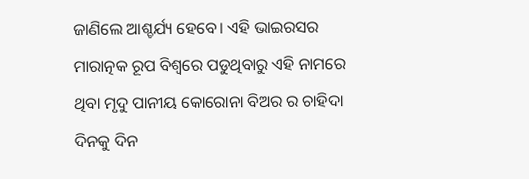ଜାଣିଲେ ଆଶ୍ଚର୍ଯ୍ୟ ହେବେ। ଏହି ଭାଇରସର ମାରାତ୍ନକ ରୂପ ବିଶ୍ବରେ ପଡୁଥିବାରୁ ଏହି ନାମରେ ଥିବା ମୃଦୁ ପାନୀୟ କୋରୋନା ବିଅର ର ଚାହିଦା ଦିନକୁ ଦିନ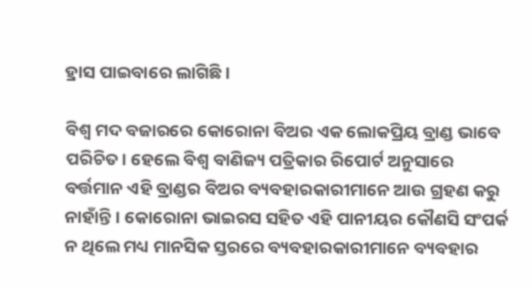ହ୍ରାସ ପାଇବାରେ ଲାଗିଛି।

ବିଶ୍ବ ମଦ ବଜାରରେ କୋରୋନା ବିଅର ଏକ ଲୋକପ୍ରିୟ ବ୍ରାଣ୍ଡ ଭାବେ ପରିଚିତ। ହେଲେ ବିଶ୍ବ ବାଣିଜ୍ୟ ପତ୍ରିକାର ରିପୋର୍ଟ ଅନୁସାରେ ବର୍ତ୍ତମାନ ଏହି ବ୍ରାଣ୍ଡର ବିଅର ବ୍ୟବହାରକାରୀମାନେ ଆଉ ଗ୍ରହଣ କରୁ ନାହାଁନ୍ତି। କୋରୋନା ଭାଇରସ ସହିତ ଏହି ପାନୀୟର କୌଣସି ସଂପର୍କ ନ ଥିଲେ ମଧ୍ୟ ମାନସିକ ସ୍ତରରେ ବ୍ୟବହାରକାରୀମାନେ ବ୍ୟବହାର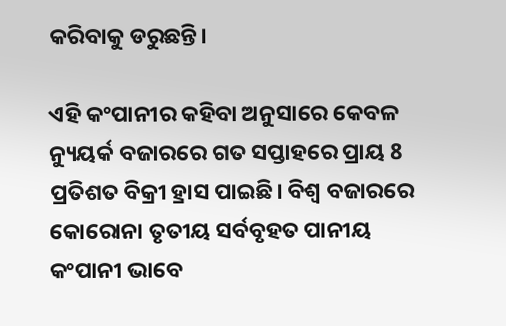କରିବାକୁ ଡରୁଛନ୍ତି।

ଏହି କଂପାନୀର କହିବା ଅନୁସାରେ କେବଳ ନ୍ୟୁୟର୍କ ବଜାରରେ ଗତ ସପ୍ତାହରେ ପ୍ରାୟ 8 ପ୍ରତିଶତ ବିକ୍ରୀ ହ୍ରାସ ପାଇଛି। ବିଶ୍ବ ବଜାରରେ କୋରୋନା ତୃତୀୟ ସର୍ବବୃହତ ପାନୀୟ କଂପାନୀ ଭାବେ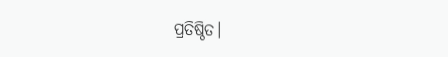ପ୍ରତିଷ୍ଠିତ।